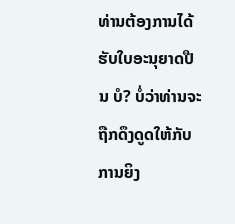ທ່ານຕ້ອງການໄດ້ຮັບໃບອະນຸຍາດປືນ ບໍ? ບໍ່ວ່າທ່ານຈະຖືກດຶງດູດໃຫ້ກັບການຍິງ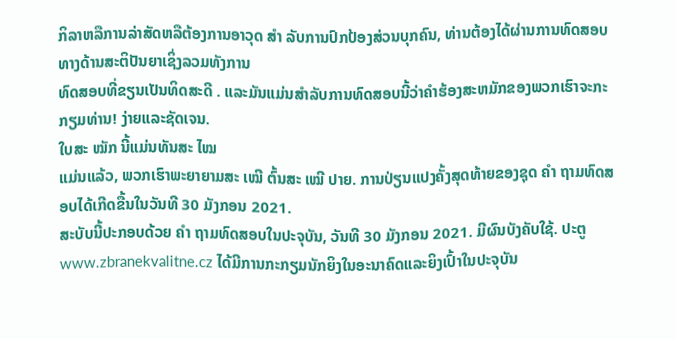ກິລາຫລືການລ່າສັດຫລືຕ້ອງການອາວຸດ ສຳ ລັບການປົກປ້ອງສ່ວນບຸກຄົນ, ທ່ານຕ້ອງໄດ້ຜ່ານການທົດສອບທາງດ້ານສະຕິປັນຍາເຊິ່ງລວມທັງການ
ທົດສອບທີ່ຂຽນເປັນທິດສະດີ . ແລະມັນແມ່ນສໍາລັບການທົດສອບນີ້ວ່າຄໍາຮ້ອງສະຫມັກຂອງພວກເຮົາຈະກະກຽມທ່ານ! ງ່າຍແລະຊັດເຈນ.
ໃບສະ ໝັກ ນີ້ແມ່ນທັນສະ ໄໝ
ແມ່ນແລ້ວ, ພວກເຮົາພະຍາຍາມສະ ເໝີ ຕົ້ນສະ ເໝີ ປາຍ. ການປ່ຽນແປງຄັ້ງສຸດທ້າຍຂອງຊຸດ ຄຳ ຖາມທົດສອບໄດ້ເກີດຂື້ນໃນວັນທີ 30 ມັງກອນ 2021.
ສະບັບນີ້ປະກອບດ້ວຍ ຄຳ ຖາມທົດສອບໃນປະຈຸບັນ, ວັນທີ 30 ມັງກອນ 2021. ມີຜົນບັງຄັບໃຊ້. ປະຕູ
www.zbranekvalitne.cz ໄດ້ມີການກະກຽມນັກຍິງໃນອະນາຄົດແລະຍິງເປົ້າໃນປະຈຸບັນ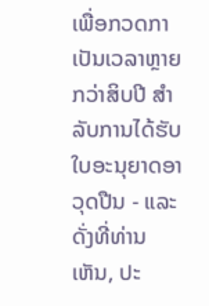ເພື່ອກວດກາເປັນເວລາຫຼາຍກວ່າສິບປີ ສຳ ລັບການໄດ້ຮັບໃບອະນຸຍາດອາວຸດປືນ - ແລະດັ່ງທີ່ທ່ານເຫັນ, ປະ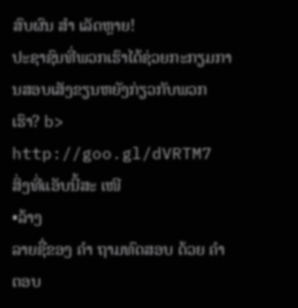ສົບຜົນ ສຳ ເລັດຫຼາຍ!
ປະຊາຊົນທີ່ພວກເຮົາໄດ້ຊ່ວຍກະກຽມການສອບເສັງຂຽນຫຍັງກ່ຽວກັບພວກເຮົາ? b> http://goo.gl/dVRTM7
ສິ່ງທີ່ແອັບນີ້ສະ ເໜີ
•ລ້າງ
ລາຍຊື່ຂອງ ຄຳ ຖາມທົດສອບ ດ້ວຍ ຄຳ ຕອບ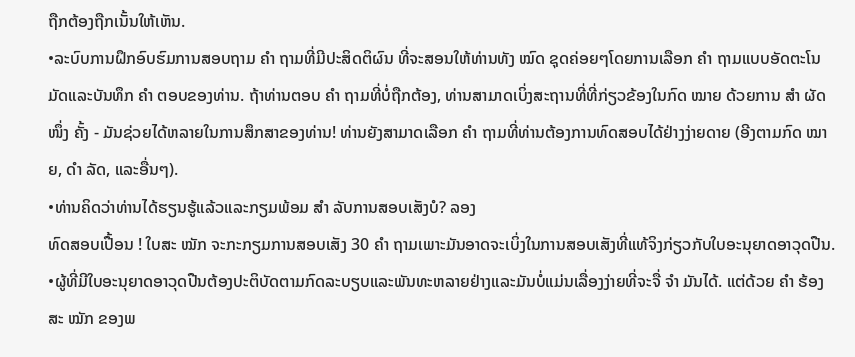ຖືກຕ້ອງຖືກເນັ້ນໃຫ້ເຫັນ.
•ລະບົບການຝຶກອົບຮົມການສອບຖາມ ຄຳ ຖາມທີ່ມີປະສິດຕິຜົນ ທີ່ຈະສອນໃຫ້ທ່ານທັງ ໝົດ ຊຸດຄ່ອຍໆໂດຍການເລືອກ ຄຳ ຖາມແບບອັດຕະໂນມັດແລະບັນທຶກ ຄຳ ຕອບຂອງທ່ານ. ຖ້າທ່ານຕອບ ຄຳ ຖາມທີ່ບໍ່ຖືກຕ້ອງ, ທ່ານສາມາດເບິ່ງສະຖານທີ່ທີ່ກ່ຽວຂ້ອງໃນກົດ ໝາຍ ດ້ວຍການ ສຳ ຜັດ ໜຶ່ງ ຄັ້ງ - ມັນຊ່ວຍໄດ້ຫລາຍໃນການສຶກສາຂອງທ່ານ! ທ່ານຍັງສາມາດເລືອກ ຄຳ ຖາມທີ່ທ່ານຕ້ອງການທົດສອບໄດ້ຢ່າງງ່າຍດາຍ (ອີງຕາມກົດ ໝາຍ, ດຳ ລັດ, ແລະອື່ນໆ).
•ທ່ານຄິດວ່າທ່ານໄດ້ຮຽນຮູ້ແລ້ວແລະກຽມພ້ອມ ສຳ ລັບການສອບເສັງບໍ? ລອງ
ທົດສອບເປື້ອນ ! ໃບສະ ໝັກ ຈະກະກຽມການສອບເສັງ 30 ຄຳ ຖາມເພາະມັນອາດຈະເບິ່ງໃນການສອບເສັງທີ່ແທ້ຈິງກ່ຽວກັບໃບອະນຸຍາດອາວຸດປືນ.
•ຜູ້ທີ່ມີໃບອະນຸຍາດອາວຸດປືນຕ້ອງປະຕິບັດຕາມກົດລະບຽບແລະພັນທະຫລາຍຢ່າງແລະມັນບໍ່ແມ່ນເລື່ອງງ່າຍທີ່ຈະຈື່ ຈຳ ມັນໄດ້. ແຕ່ດ້ວຍ ຄຳ ຮ້ອງສະ ໝັກ ຂອງພ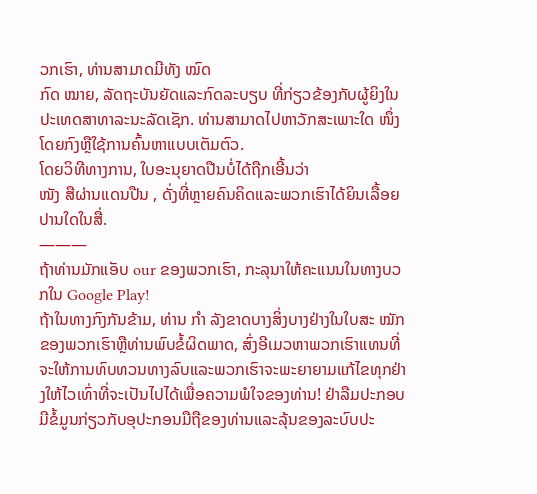ວກເຮົາ, ທ່ານສາມາດມີທັງ ໝົດ
ກົດ ໝາຍ, ລັດຖະບັນຍັດແລະກົດລະບຽບ ທີ່ກ່ຽວຂ້ອງກັບຜູ້ຍິງໃນປະເທດສາທາລະນະລັດເຊັກ. ທ່ານສາມາດໄປຫາວັກສະເພາະໃດ ໜຶ່ງ ໂດຍກົງຫຼືໃຊ້ການຄົ້ນຫາແບບເຕັມຕົວ.
ໂດຍວິທີທາງການ, ໃບອະນຸຍາດປືນບໍ່ໄດ້ຖືກເອີ້ນວ່າ
ໜັງ ສືຜ່ານແດນປືນ , ດັ່ງທີ່ຫຼາຍຄົນຄິດແລະພວກເຮົາໄດ້ຍິນເລື້ອຍປານໃດໃນສື່.
———
ຖ້າທ່ານມັກແອັບ our ຂອງພວກເຮົາ, ກະລຸນາໃຫ້ຄະແນນໃນທາງບວກໃນ Google Play!
ຖ້າໃນທາງກົງກັນຂ້າມ, ທ່ານ ກຳ ລັງຂາດບາງສິ່ງບາງຢ່າງໃນໃບສະ ໝັກ ຂອງພວກເຮົາຫຼືທ່ານພົບຂໍ້ຜິດພາດ, ສົ່ງອີເມວຫາພວກເຮົາແທນທີ່ຈະໃຫ້ການທົບທວນທາງລົບແລະພວກເຮົາຈະພະຍາຍາມແກ້ໄຂທຸກຢ່າງໃຫ້ໄວເທົ່າທີ່ຈະເປັນໄປໄດ້ເພື່ອຄວາມພໍໃຈຂອງທ່ານ! ຢ່າລືມປະກອບມີຂໍ້ມູນກ່ຽວກັບອຸປະກອນມືຖືຂອງທ່ານແລະລຸ້ນຂອງລະບົບປະ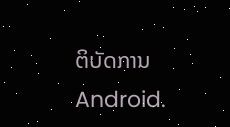ຕິບັດການ Android.